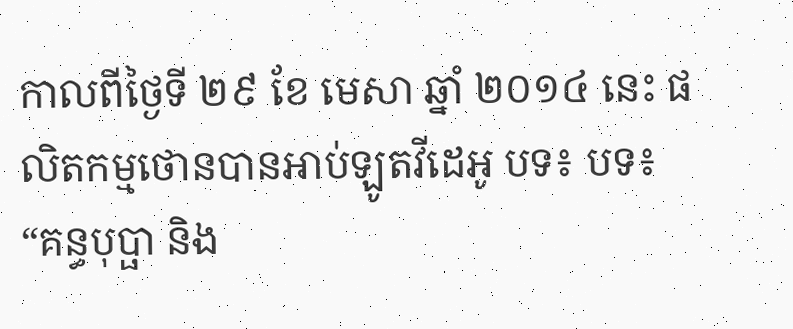កាលពីថ្ងៃទី ២៩ ខែ មេសា ឆ្នាំ ២០១៤ នេះ ផលិតកម្មថោនបានអាប់ឡូតវីដេអូ បទ៖ បទ៖ “គន្ធបុប្ផា និង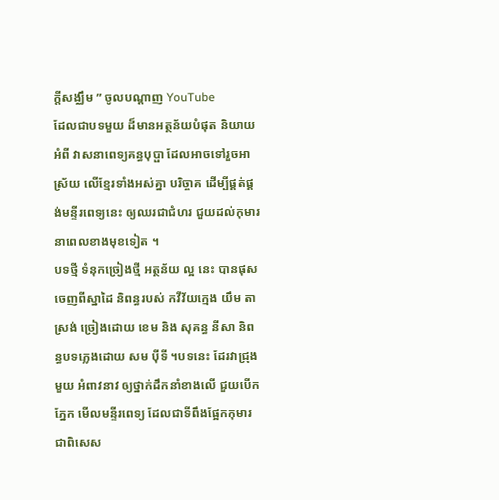ក្តីសង្ឈឹម ” ចូលបណ្តាញ YouTube
ដែលជាបទមួយ ដ៏មានអត្ថន័យបំផុត និយាយអំពី វាសនាពេទ្យគន្ធបុប្ផា ដែលអាចទៅរួចអាស្រ័យ លើខ្មែរទាំងអស់គ្នា បរិច្ចាគ ដើម្បីផ្គត់ផ្គង់មន្ទីរពេទ្យនេះ ឲ្យឈរជាជំហរ ជួយដល់កុមារ នាពេលខាងមុខទៀត ។
បទថ្មី ទំនុកច្រៀងថ្មី អត្ថន័យ ល្អ នេះ បានផុសចេញពីស្នាដៃ និពន្ធរបស់ កវីវ័យក្មេង យឹម តាស្រង់ ច្រៀងដោយ ខេម និង សុគន្ធ នីសា និពន្ធបទភ្លេងដោយ សម ប៉ីទី ។បទនេះ ដែរវាជ្រុងមួយ អំពាវនាវ ឲ្យថ្នាក់ដឹកនាំខាងលើ ជួយបើកភ្នែក មើលមន្ទីរពេទ្យ ដែលជាទីពឹងផ្អែកកុមារ ជាពិសេស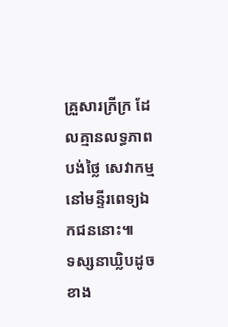គ្រួសារក្រីក្រ ដែលគ្មានលទ្ធភាព បង់ថ្លៃ សេវាកម្មនៅមន្ទីរពេទ្យឯកជននោះ៕
ទស្សនាឃ្លិបដូចខាង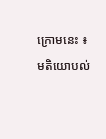ក្រោមនេះ ៖
មតិយោបល់